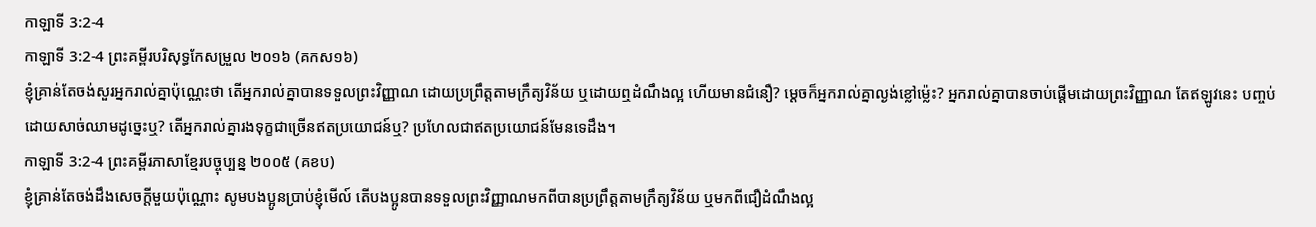កាឡាទី 3:2-4
កាឡាទី 3:2-4 ព្រះគម្ពីរបរិសុទ្ធកែសម្រួល ២០១៦ (គកស១៦)
ខ្ញុំគ្រាន់តែចង់សួរអ្នករាល់គ្នាប៉ុណ្ណេះថា តើអ្នករាល់គ្នាបានទទួលព្រះវិញ្ញាណ ដោយប្រព្រឹត្តតាមក្រឹត្យវិន័យ ឬដោយឮដំណឹងល្អ ហើយមានជំនឿ? ម្ដេចក៏អ្នករាល់គ្នាល្ងង់ខ្លៅម៉្លេះ? អ្នករាល់គ្នាបានចាប់ផ្តើមដោយព្រះវិញ្ញាណ តែឥឡូវនេះ បញ្ចប់ដោយសាច់ឈាមដូច្នេះឬ? តើអ្នករាល់គ្នារងទុក្ខជាច្រើនឥតប្រយោជន៍ឬ? ប្រហែលជាឥតប្រយោជន៍មែនទេដឹង។
កាឡាទី 3:2-4 ព្រះគម្ពីរភាសាខ្មែរបច្ចុប្បន្ន ២០០៥ (គខប)
ខ្ញុំគ្រាន់តែចង់ដឹងសេចក្ដីមួយប៉ុណ្ណោះ សូមបងប្អូនប្រាប់ខ្ញុំមើល៍ តើបងប្អូនបានទទួលព្រះវិញ្ញាណមកពីបានប្រព្រឹត្តតាមក្រឹត្យវិន័យ ឬមកពីជឿដំណឹងល្អ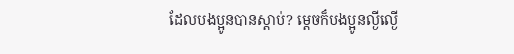ដែលបងប្អូនបានស្ដាប់? ម្ដេចក៏បងប្អូនល្ងីល្ងើ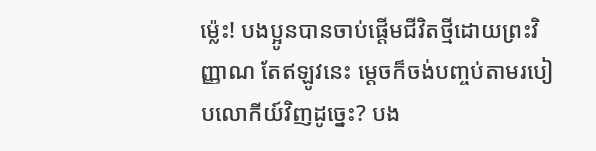ម៉្លេះ! បងប្អូនបានចាប់ផ្ដើមជីវិតថ្មីដោយព្រះវិញ្ញាណ តែឥឡូវនេះ ម្ដេចក៏ចង់បញ្ចប់តាមរបៀបលោកីយ៍វិញដូច្នេះ? បង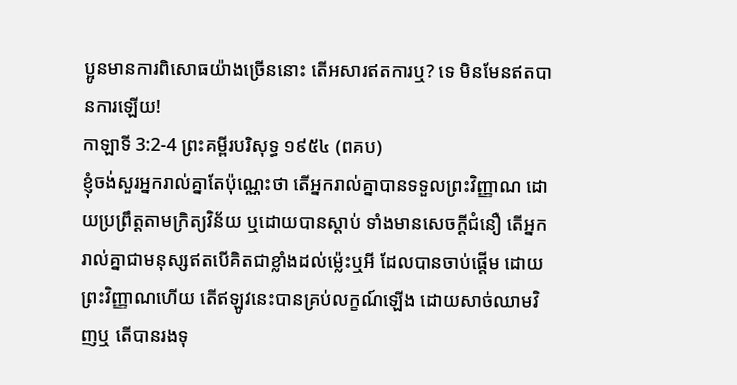ប្អូនមានការពិសោធយ៉ាងច្រើននោះ តើអសារឥតការឬ? ទេ មិនមែនឥតបានការឡើយ!
កាឡាទី 3:2-4 ព្រះគម្ពីរបរិសុទ្ធ ១៩៥៤ (ពគប)
ខ្ញុំចង់សួរអ្នករាល់គ្នាតែប៉ុណ្ណេះថា តើអ្នករាល់គ្នាបានទទួលព្រះវិញ្ញាណ ដោយប្រព្រឹត្តតាមក្រិត្យវិន័យ ឬដោយបានស្តាប់ ទាំងមានសេចក្ដីជំនឿ តើអ្នករាល់គ្នាជាមនុស្សឥតបើគិតជាខ្លាំងដល់ម៉្លេះឬអី ដែលបានចាប់ផ្តើម ដោយព្រះវិញ្ញាណហើយ តើឥឡូវនេះបានគ្រប់លក្ខណ៍ឡើង ដោយសាច់ឈាមវិញឬ តើបានរងទុ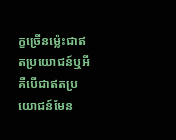ក្ខច្រើនម៉្លេះជាឥតប្រយោជន៍ឬអី គឺបើជាឥតប្រយោជន៍មែន